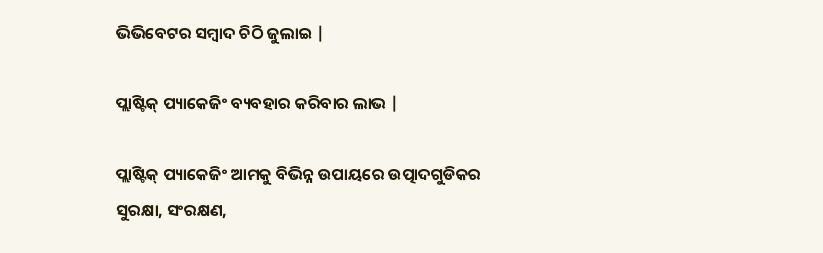ଭିଭିବେଟର ସମ୍ବାଦ ଚିଠି ଜୁଲାଇ |

ପ୍ଲାଷ୍ଟିକ୍ ପ୍ୟାକେଜିଂ ବ୍ୟବହାର କରିବାର ଲାଭ |

ପ୍ଲାଷ୍ଟିକ୍ ପ୍ୟାକେଜିଂ ଆମକୁ ବିଭିନ୍ନ ଉପାୟରେ ଉତ୍ପାଦଗୁଡିକର ସୁରକ୍ଷା, ସଂରକ୍ଷଣ,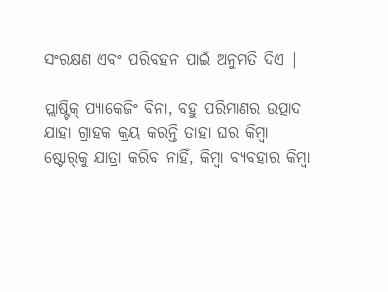ସଂରକ୍ଷଣ ଏବଂ ପରିବହନ ପାଇଁ ଅନୁମତି ଦିଏ |

ପ୍ଲାଷ୍ଟିକ୍ ପ୍ୟାକେଜିଂ ବିନା, ବହୁ ପରିମାଣର ଉତ୍ପାଦ ଯାହା ଗ୍ରାହକ କ୍ରୟ କରନ୍ତି ତାହା ଘର କିମ୍ବା ଷ୍ଟୋର୍‌କୁ ଯାତ୍ରା କରିବ ନାହିଁ, କିମ୍ବା ବ୍ୟବହାର କିମ୍ବା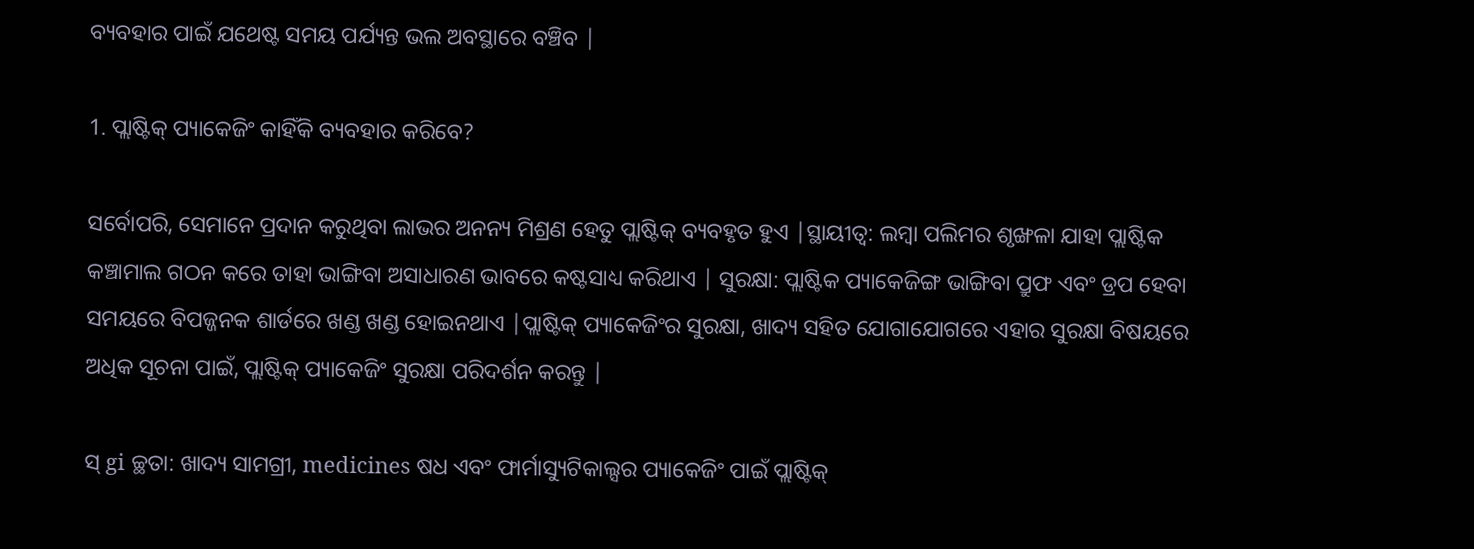ବ୍ୟବହାର ପାଇଁ ଯଥେଷ୍ଟ ସମୟ ପର୍ଯ୍ୟନ୍ତ ଭଲ ଅବସ୍ଥାରେ ବଞ୍ଚିବ |

1. ପ୍ଲାଷ୍ଟିକ୍ ପ୍ୟାକେଜିଂ କାହିଁକି ବ୍ୟବହାର କରିବେ?

ସର୍ବୋପରି, ସେମାନେ ପ୍ରଦାନ କରୁଥିବା ଲାଭର ଅନନ୍ୟ ମିଶ୍ରଣ ହେତୁ ପ୍ଲାଷ୍ଟିକ୍ ବ୍ୟବହୃତ ହୁଏ |ସ୍ଥାୟୀତ୍ୱ: ଲମ୍ବା ପଲିମର ଶୃଙ୍ଖଳା ଯାହା ପ୍ଲାଷ୍ଟିକ କଞ୍ଚାମାଲ ଗଠନ କରେ ତାହା ଭାଙ୍ଗିବା ଅସାଧାରଣ ଭାବରେ କଷ୍ଟସାଧ୍ୟ କରିଥାଏ | ସୁରକ୍ଷା: ପ୍ଲାଷ୍ଟିକ ପ୍ୟାକେଜିଙ୍ଗ ଭାଙ୍ଗିବା ପ୍ରୁଫ ଏବଂ ଡ୍ରପ ହେବା ସମୟରେ ବିପଜ୍ଜନକ ଶାର୍ଡରେ ଖଣ୍ଡ ଖଣ୍ଡ ହୋଇନଥାଏ |ପ୍ଲାଷ୍ଟିକ୍ ପ୍ୟାକେଜିଂର ସୁରକ୍ଷା, ଖାଦ୍ୟ ସହିତ ଯୋଗାଯୋଗରେ ଏହାର ସୁରକ୍ଷା ବିଷୟରେ ଅଧିକ ସୂଚନା ପାଇଁ, ପ୍ଲାଷ୍ଟିକ୍ ପ୍ୟାକେଜିଂ ସୁରକ୍ଷା ପରିଦର୍ଶନ କରନ୍ତୁ |

ସ୍ gi ଚ୍ଛତା: ଖାଦ୍ୟ ସାମଗ୍ରୀ, medicines ଷଧ ଏବଂ ଫାର୍ମାସ୍ୟୁଟିକାଲ୍ସର ପ୍ୟାକେଜିଂ ପାଇଁ ପ୍ଲାଷ୍ଟିକ୍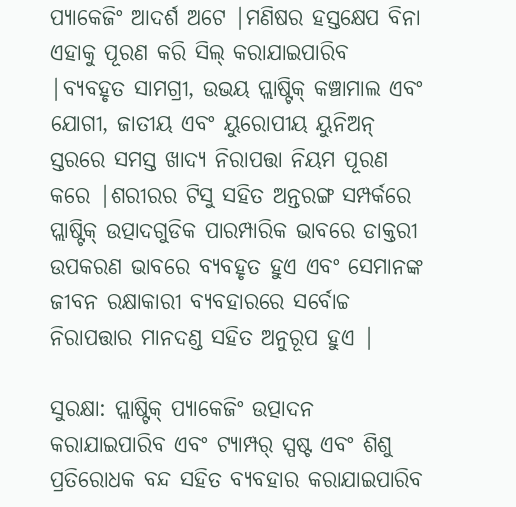ପ୍ୟାକେଜିଂ ଆଦର୍ଶ ଅଟେ |ମଣିଷର ହସ୍ତକ୍ଷେପ ବିନା ଏହାକୁ ପୂରଣ କରି ସିଲ୍ କରାଯାଇପାରିବ |ବ୍ୟବହୃତ ସାମଗ୍ରୀ, ଉଭୟ ପ୍ଲାଷ୍ଟିକ୍ କଞ୍ଚାମାଲ ଏବଂ ଯୋଗୀ, ଜାତୀୟ ଏବଂ ୟୁରୋପୀୟ ୟୁନିଅନ୍ ସ୍ତରରେ ସମସ୍ତ ଖାଦ୍ୟ ନିରାପତ୍ତା ନିୟମ ପୂରଣ କରେ |ଶରୀରର ଟିସୁ ସହିତ ଅନ୍ତରଙ୍ଗ ସମ୍ପର୍କରେ ପ୍ଲାଷ୍ଟିକ୍ ଉତ୍ପାଦଗୁଡିକ ପାରମ୍ପାରିକ ଭାବରେ ଡାକ୍ତରୀ ଉପକରଣ ଭାବରେ ବ୍ୟବହୃତ ହୁଏ ଏବଂ ସେମାନଙ୍କ ଜୀବନ ରକ୍ଷାକାରୀ ବ୍ୟବହାରରେ ସର୍ବୋଚ୍ଚ ନିରାପତ୍ତାର ମାନଦଣ୍ଡ ସହିତ ଅନୁରୂପ ହୁଏ |

ସୁରକ୍ଷା: ପ୍ଲାଷ୍ଟିକ୍ ପ୍ୟାକେଜିଂ ଉତ୍ପାଦନ କରାଯାଇପାରିବ ଏବଂ ଟ୍ୟାମ୍ପର୍ ସ୍ପଷ୍ଟ ଏବଂ ଶିଶୁ ପ୍ରତିରୋଧକ ବନ୍ଦ ସହିତ ବ୍ୟବହାର କରାଯାଇପାରିବ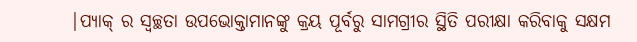|ପ୍ୟାକ୍ ର ସ୍ୱଚ୍ଛତା ଉପଭୋକ୍ତାମାନଙ୍କୁ କ୍ରୟ ପୂର୍ବରୁ ସାମଗ୍ରୀର ସ୍ଥିତି ପରୀକ୍ଷା କରିବାକୁ ସକ୍ଷମ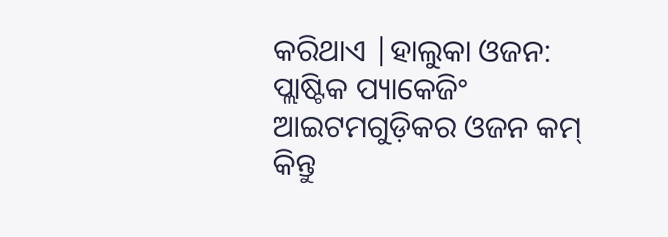କରିଥାଏ |ହାଲୁକା ଓଜନ: ପ୍ଲାଷ୍ଟିକ ପ୍ୟାକେଜିଂ ଆଇଟମଗୁଡ଼ିକର ଓଜନ କମ୍ କିନ୍ତୁ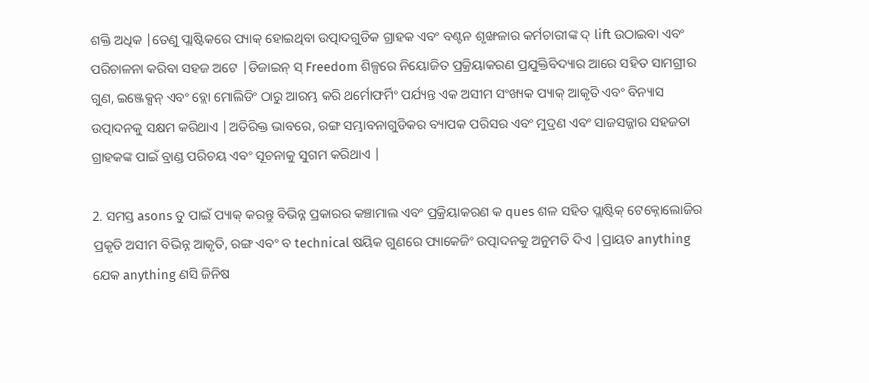ଶକ୍ତି ଅଧିକ |ତେଣୁ ପ୍ଲାଷ୍ଟିକରେ ପ୍ୟାକ୍ ହୋଇଥିବା ଉତ୍ପାଦଗୁଡିକ ଗ୍ରାହକ ଏବଂ ବଣ୍ଟନ ଶୃଙ୍ଖଳାର କର୍ମଚାରୀଙ୍କ ଦ୍ lift ଉଠାଇବା ଏବଂ ପରିଚାଳନା କରିବା ସହଜ ଅଟେ |ଡିଜାଇନ୍ ସ୍ Freedom ଶିଳ୍ପରେ ନିୟୋଜିତ ପ୍ରକ୍ରିୟାକରଣ ପ୍ରଯୁକ୍ତିବିଦ୍ୟାର ଆରେ ସହିତ ସାମଗ୍ରୀର ଗୁଣ, ଇଞ୍ଜେକ୍ସନ୍ ଏବଂ ବ୍ଲୋ ମୋଲିଡିଂ ଠାରୁ ଆରମ୍ଭ କରି ଥର୍ମୋଫର୍ମିଂ ପର୍ଯ୍ୟନ୍ତ ଏକ ଅସୀମ ସଂଖ୍ୟକ ପ୍ୟାକ୍ ଆକୃତି ଏବଂ ବିନ୍ୟାସ ଉତ୍ପାଦନକୁ ସକ୍ଷମ କରିଥାଏ |ଅତିରିକ୍ତ ଭାବରେ, ରଙ୍ଗ ସମ୍ଭାବନାଗୁଡିକର ବ୍ୟାପକ ପରିସର ଏବଂ ମୁଦ୍ରଣ ଏବଂ ସାଜସଜ୍ଜାର ସହଜତା ଗ୍ରାହକଙ୍କ ପାଇଁ ବ୍ରାଣ୍ଡ ପରିଚୟ ଏବଂ ସୂଚନାକୁ ସୁଗମ କରିଥାଏ |

2. ସମସ୍ତ asons ତୁ ପାଇଁ ପ୍ୟାକ୍ କରନ୍ତୁ ବିଭିନ୍ନ ପ୍ରକାରର କଞ୍ଚାମାଲ ଏବଂ ପ୍ରକ୍ରିୟାକରଣ କ ques ଶଳ ସହିତ ପ୍ଲାଷ୍ଟିକ୍ ଟେକ୍ନୋଲୋଜିର ପ୍ରକୃତି ଅସୀମ ବିଭିନ୍ନ ଆକୃତି, ରଙ୍ଗ ଏବଂ ବ technical ଷୟିକ ଗୁଣରେ ପ୍ୟାକେଜିଂ ଉତ୍ପାଦନକୁ ଅନୁମତି ଦିଏ |ପ୍ରାୟତ anything ଯେକ anything ଣସି ଜିନିଷ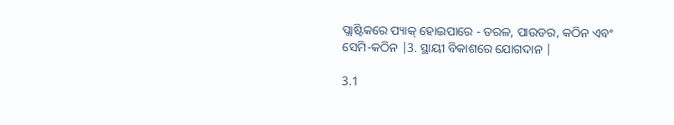ପ୍ଲାଷ୍ଟିକରେ ପ୍ୟାକ୍ ହୋଇପାରେ - ତରଳ, ପାଉଡର, କଠିନ ଏବଂ ସେମି-କଠିନ |3. ସ୍ଥାୟୀ ବିକାଶରେ ଯୋଗଦାନ |

3.1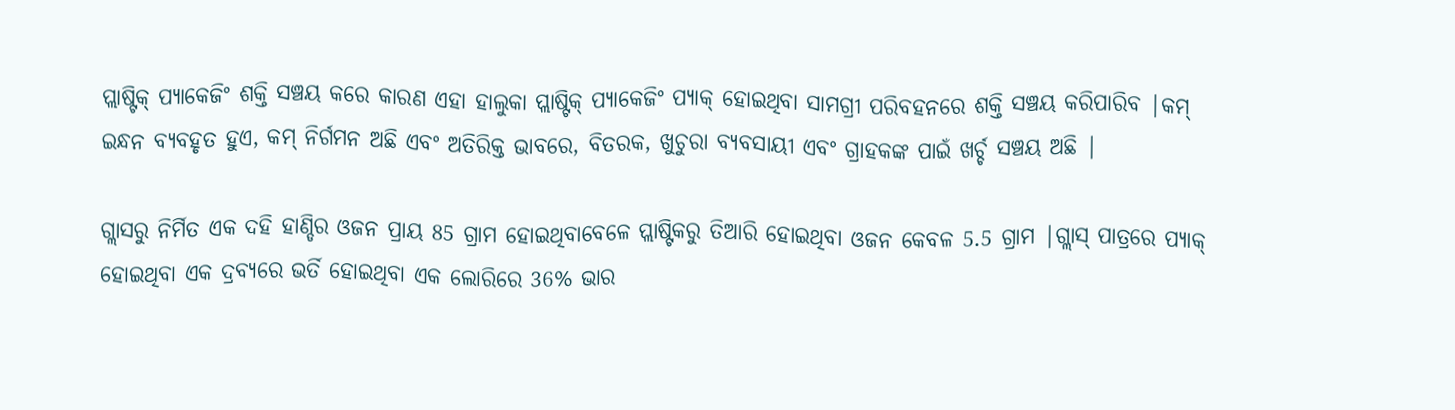ପ୍ଲାଷ୍ଟିକ୍ ପ୍ୟାକେଜିଂ ଶକ୍ତି ସଞ୍ଚୟ କରେ କାରଣ ଏହା ହାଲୁକା ପ୍ଲାଷ୍ଟିକ୍ ପ୍ୟାକେଜିଂ ପ୍ୟାକ୍ ହୋଇଥିବା ସାମଗ୍ରୀ ପରିବହନରେ ଶକ୍ତି ସଞ୍ଚୟ କରିପାରିବ |କମ୍ ଇନ୍ଧନ ବ୍ୟବହୃତ ହୁଏ, କମ୍ ନିର୍ଗମନ ଅଛି ଏବଂ ଅତିରିକ୍ତ ଭାବରେ, ବିତରକ, ଖୁଚୁରା ବ୍ୟବସାୟୀ ଏବଂ ଗ୍ରାହକଙ୍କ ପାଇଁ ଖର୍ଚ୍ଚ ସଞ୍ଚୟ ଅଛି |

ଗ୍ଲାସରୁ ନିର୍ମିତ ଏକ ଦହି ହାଣ୍ଡିର ଓଜନ ପ୍ରାୟ 85 ଗ୍ରାମ ହୋଇଥିବାବେଳେ ପ୍ଲାଷ୍ଟିକରୁ ତିଆରି ହୋଇଥିବା ଓଜନ କେବଳ 5.5 ଗ୍ରାମ |ଗ୍ଲାସ୍ ପାତ୍ରରେ ପ୍ୟାକ୍ ହୋଇଥିବା ଏକ ଦ୍ରବ୍ୟରେ ଭର୍ତି ହୋଇଥିବା ଏକ ଲୋରିରେ 36% ଭାର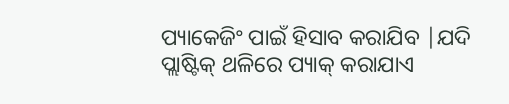ପ୍ୟାକେଜିଂ ପାଇଁ ହିସାବ କରାଯିବ |ଯଦି ପ୍ଲାଷ୍ଟିକ୍ ଥଳିରେ ପ୍ୟାକ୍ କରାଯାଏ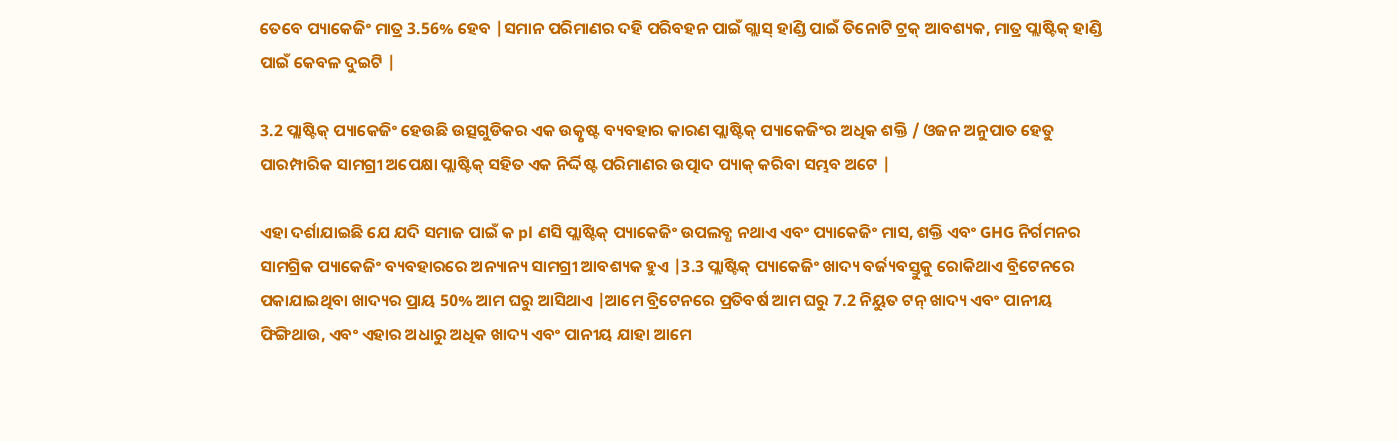ତେବେ ପ୍ୟାକେଜିଂ ମାତ୍ର 3.56% ହେବ |ସମାନ ପରିମାଣର ଦହି ପରିବହନ ପାଇଁ ଗ୍ଲାସ୍ ହାଣ୍ଡି ପାଇଁ ତିନୋଟି ଟ୍ରକ୍ ଆବଶ୍ୟକ, ମାତ୍ର ପ୍ଲାଷ୍ଟିକ୍ ହାଣ୍ଡି ପାଇଁ କେବଳ ଦୁଇଟି |

3.2 ପ୍ଲାଷ୍ଟିକ୍ ପ୍ୟାକେଜିଂ ହେଉଛି ଉତ୍ସଗୁଡିକର ଏକ ଉତ୍କୃଷ୍ଟ ବ୍ୟବହାର କାରଣ ପ୍ଲାଷ୍ଟିକ୍ ପ୍ୟାକେଜିଂର ଅଧିକ ଶକ୍ତି / ଓଜନ ଅନୁପାତ ହେତୁ ପାରମ୍ପାରିକ ସାମଗ୍ରୀ ଅପେକ୍ଷା ପ୍ଲାଷ୍ଟିକ୍ ସହିତ ଏକ ନିର୍ଦ୍ଦିଷ୍ଟ ପରିମାଣର ଉତ୍ପାଦ ପ୍ୟାକ୍ କରିବା ସମ୍ଭବ ଅଟେ |

ଏହା ଦର୍ଶାଯାଇଛି ଯେ ଯଦି ସମାଜ ପାଇଁ କ pl ଣସି ପ୍ଲାଷ୍ଟିକ୍ ପ୍ୟାକେଜିଂ ଉପଲବ୍ଧ ନଥାଏ ଏବଂ ପ୍ୟାକେଜିଂ ମାସ, ଶକ୍ତି ଏବଂ GHG ନିର୍ଗମନର ସାମଗ୍ରିକ ପ୍ୟାକେଜିଂ ବ୍ୟବହାରରେ ଅନ୍ୟାନ୍ୟ ସାମଗ୍ରୀ ଆବଶ୍ୟକ ହୁଏ |3.3 ପ୍ଲାଷ୍ଟିକ୍ ପ୍ୟାକେଜିଂ ଖାଦ୍ୟ ବର୍ଜ୍ୟବସ୍ତୁକୁ ରୋକିଥାଏ ବ୍ରିଟେନରେ ପକାଯାଇଥିବା ଖାଦ୍ୟର ପ୍ରାୟ 50% ଆମ ଘରୁ ଆସିଥାଏ |ଆମେ ବ୍ରିଟେନରେ ପ୍ରତିବର୍ଷ ଆମ ଘରୁ 7.2 ନିୟୁତ ଟନ୍ ଖାଦ୍ୟ ଏବଂ ପାନୀୟ ଫିଙ୍ଗିଥାଉ, ଏବଂ ଏହାର ଅଧାରୁ ଅଧିକ ଖାଦ୍ୟ ଏବଂ ପାନୀୟ ଯାହା ଆମେ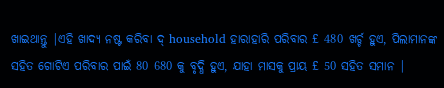ଖାଇଥାନ୍ତୁ |ଏହି ଖାଦ୍ୟ ନଷ୍ଟ କରିବା ଦ୍ household ହାରାହାରି ପରିବାର £ 480 ଖର୍ଚ୍ଚ ହୁଏ, ପିଲାମାନଙ୍କ ସହିତ ଗୋଟିଏ ପରିବାର ପାଇଁ 80 680 କୁ ବୃଦ୍ଧି ହୁଏ, ଯାହା ମାସକୁ ପ୍ରାୟ £ 50 ସହିତ ସମାନ |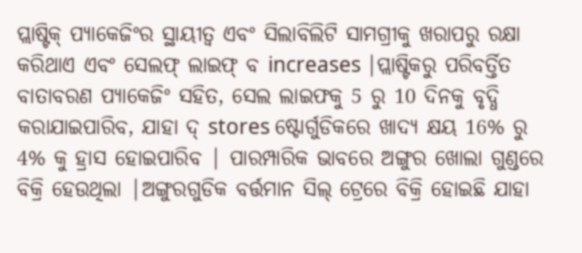ପ୍ଲାଷ୍ଟିକ୍ ପ୍ୟାକେଜିଂର ସ୍ଥାୟୀତ୍ୱ ଏବଂ ସିଲାବିଲିଟି ସାମଗ୍ରୀକୁ ଖରାପରୁ ରକ୍ଷା କରିଥାଏ ଏବଂ ସେଲଫ୍ ଲାଇଫ୍ ବ increases |ପ୍ଲାଷ୍ଟିକରୁ ପରିବର୍ତ୍ତିତ ବାତାବରଣ ପ୍ୟାକେଜିଂ ସହିତ, ସେଲ ଲାଇଫକୁ 5 ରୁ 10 ଦିନକୁ ବୃଦ୍ଧି କରାଯାଇପାରିବ, ଯାହା ଦ୍ stores ଷ୍ଟୋର୍ଗୁଡିକରେ ଖାଦ୍ୟ କ୍ଷୟ 16% ରୁ 4% କୁ ହ୍ରାସ ହୋଇପାରିବ | ପାରମ୍ପାରିକ ଭାବରେ ଅଙ୍ଗୁର ଖୋଲା ଗୁଣ୍ଡରେ ବିକ୍ରି ହେଉଥିଲା |ଅଙ୍ଗୁରଗୁଡିକ ବର୍ତ୍ତମାନ ସିଲ୍ ଟ୍ରେରେ ବିକ୍ରି ହୋଇଛି ଯାହା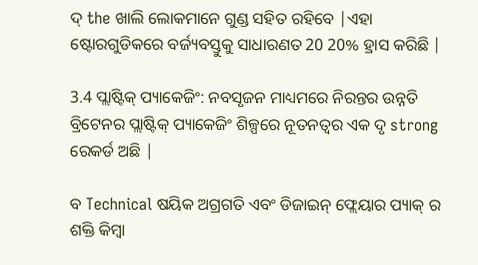ଦ୍ the ଖାଲି ଲୋକମାନେ ଗୁଣ୍ଡ ସହିତ ରହିବେ |ଏହା ଷ୍ଟୋରଗୁଡିକରେ ବର୍ଜ୍ୟବସ୍ତୁକୁ ସାଧାରଣତ 20 20% ହ୍ରାସ କରିଛି |

3.4 ପ୍ଲାଷ୍ଟିକ୍ ପ୍ୟାକେଜିଂ: ନବସୃଜନ ମାଧ୍ୟମରେ ନିରନ୍ତର ଉନ୍ନତି ବ୍ରିଟେନର ପ୍ଲାଷ୍ଟିକ୍ ପ୍ୟାକେଜିଂ ଶିଳ୍ପରେ ନୂତନତ୍ୱର ଏକ ଦୃ strong ରେକର୍ଡ ଅଛି |

ବ Technical ଷୟିକ ଅଗ୍ରଗତି ଏବଂ ଡିଜାଇନ୍ ଫ୍ଲେୟାର ପ୍ୟାକ୍ ର ଶକ୍ତି କିମ୍ବା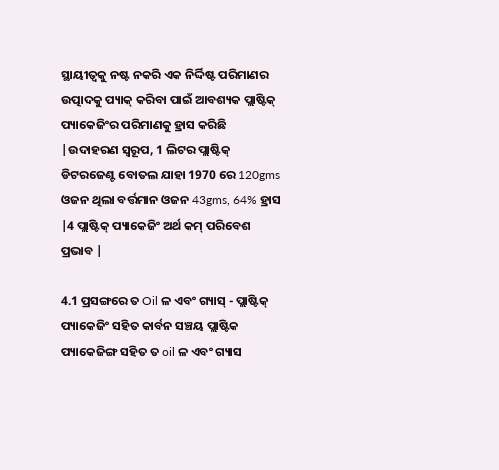ସ୍ଥାୟୀତ୍ୱକୁ ନଷ୍ଟ ନକରି ଏକ ନିର୍ଦ୍ଦିଷ୍ଟ ପରିମାଣର ଉତ୍ପାଦକୁ ପ୍ୟାକ୍ କରିବା ପାଇଁ ଆବଶ୍ୟକ ପ୍ଲାଷ୍ଟିକ୍ ପ୍ୟାକେଜିଂର ପରିମାଣକୁ ହ୍ରାସ କରିଛି |ଉଦାହରଣ ସ୍ୱରୂପ, 1 ଲିଟର ପ୍ଲାଷ୍ଟିକ୍ ଡିଟରଜେଣ୍ଟ ବୋତଲ ଯାହା 1970 ରେ 120gms ଓଜନ ଥିଲା ବର୍ତ୍ତମାନ ଓଜନ 43gms, 64% ହ୍ରାସ |4 ପ୍ଲାଷ୍ଟିକ୍ ପ୍ୟାକେଜିଂ ଅର୍ଥ କମ୍ ପରିବେଶ ପ୍ରଭାବ |

4.1 ପ୍ରସଙ୍ଗରେ ତ Oil ଳ ଏବଂ ଗ୍ୟାସ୍ - ପ୍ଲାଷ୍ଟିକ୍ ପ୍ୟାକେଜିଂ ସହିତ କାର୍ବନ ସଞ୍ଚୟ ପ୍ଲାଷ୍ଟିକ ପ୍ୟାକେଜିଙ୍ଗ ସହିତ ତ oil ଳ ଏବଂ ଗ୍ୟାସ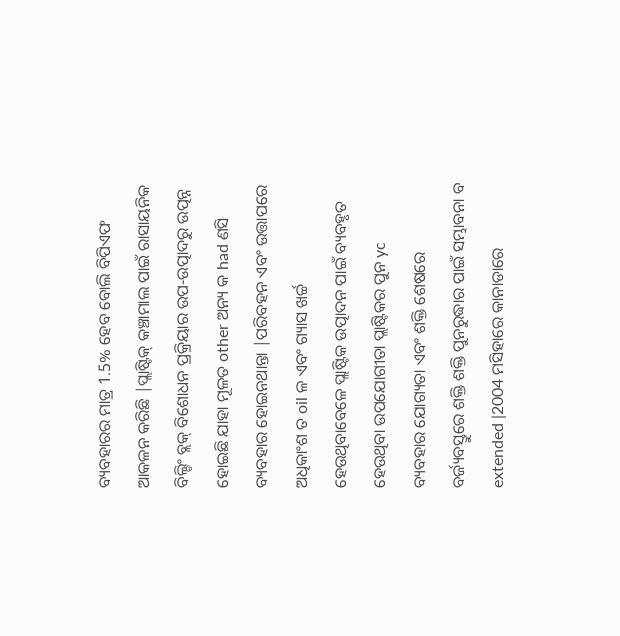ବ୍ୟବହାରର ମାତ୍ର 1.5% ହେବ ବୋଲି ବିପିଏଫ ଆକଳନ କରିଛି |ପ୍ଲାଷ୍ଟିକ୍ କଞ୍ଚାମାଲ ପାଇଁ ରାସାୟନିକ ବିଲ୍ଡିଂ ବ୍ଲକ୍ ବିଶୋଧନ ପ୍ରକ୍ରିୟାର ଉପ-ଉତ୍ପାଦରୁ ଉତ୍ପନ୍ନ ହୋଇଛି ଯାହା ମୂଳତ other ଅନ୍ୟ କ had ଣସି ବ୍ୟବହାର ହୋଇନଥାନ୍ତା |ପରିବହନ ଏବଂ ଉତ୍ତାପରେ ଅଧିକାଂଶ ତ oil ଳ ଏବଂ ଗ୍ୟାସ ଖର୍ଚ୍ଚ ହେଉଥିବାବେଳେ ପ୍ଲାଷ୍ଟିକ ଉତ୍ପାଦନ ପାଇଁ ବ୍ୟବହୃତ ହେଉଥିବା ଉପଯୋଗୀତା ପ୍ଲାଷ୍ଟିକର ପୁନ yc ବ୍ୟବହାର ଯୋଗ୍ୟତା ଏବଂ ଶକ୍ତି ଶେଷରେ ବର୍ଜ୍ୟବସ୍ତୁରେ ଶକ୍ତି ଶକ୍ତି ପୁନରୁଦ୍ଧାର ପାଇଁ ସମ୍ଭାବନା ବ extended |2004 ମସିହାରେ କାନାଡାରେ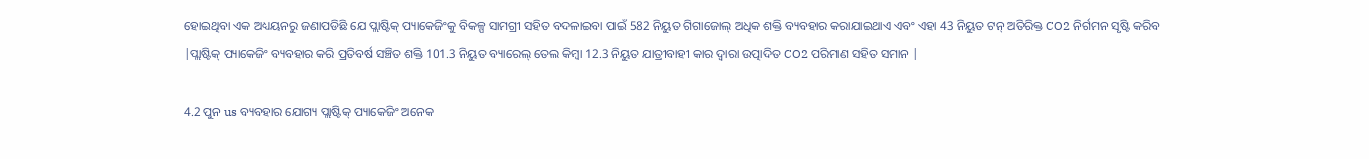ହୋଇଥିବା ଏକ ଅଧ୍ୟୟନରୁ ଜଣାପଡିଛି ଯେ ପ୍ଲାଷ୍ଟିକ୍ ପ୍ୟାକେଜିଂକୁ ବିକଳ୍ପ ସାମଗ୍ରୀ ସହିତ ବଦଳାଇବା ପାଇଁ 582 ନିୟୁତ ଗିଗାଜୋଲ୍ ଅଧିକ ଶକ୍ତି ବ୍ୟବହାର କରାଯାଇଥାଏ ଏବଂ ଏହା 43 ନିୟୁତ ଟନ୍ ଅତିରିକ୍ତ CO2 ନିର୍ଗମନ ସୃଷ୍ଟି କରିବ |ପ୍ଲାଷ୍ଟିକ୍ ପ୍ୟାକେଜିଂ ବ୍ୟବହାର କରି ପ୍ରତିବର୍ଷ ସଞ୍ଚିତ ଶକ୍ତି 101.3 ନିୟୁତ ବ୍ୟାରେଲ୍ ତେଲ କିମ୍ବା 12.3 ନିୟୁତ ଯାତ୍ରୀବାହୀ କାର ଦ୍ୱାରା ଉତ୍ପାଦିତ CO2 ପରିମାଣ ସହିତ ସମାନ |

4.2 ପୁନ us ବ୍ୟବହାର ଯୋଗ୍ୟ ପ୍ଲାଷ୍ଟିକ୍ ପ୍ୟାକେଜିଂ ଅନେକ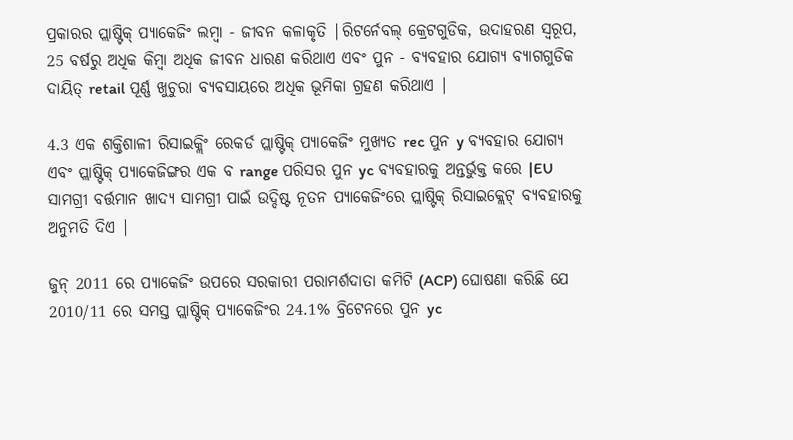ପ୍ରକାରର ପ୍ଲାଷ୍ଟିକ୍ ପ୍ୟାକେଜିଂ ଲମ୍ବା - ଜୀବନ କଳାକୃତି |ରିଟର୍ନେବଲ୍ କ୍ରେଟଗୁଡିକ, ଉଦାହରଣ ସ୍ୱରୂପ, 25 ବର୍ଷରୁ ଅଧିକ କିମ୍ବା ଅଧିକ ଜୀବନ ଧାରଣ କରିଥାଏ ଏବଂ ପୁନ - ବ୍ୟବହାର ଯୋଗ୍ୟ ବ୍ୟାଗଗୁଡିକ ଦାୟିତ୍ retail ପୂର୍ଣ୍ଣ ଖୁଚୁରା ବ୍ୟବସାୟରେ ଅଧିକ ଭୂମିକା ଗ୍ରହଣ କରିଥାଏ |

4.3 ଏକ ଶକ୍ତିଶାଳୀ ରିସାଇକ୍ଲିଂ ରେକର୍ଡ ପ୍ଲାଷ୍ଟିକ୍ ପ୍ୟାକେଜିଂ ମୁଖ୍ୟତ rec ପୁନ y ବ୍ୟବହାର ଯୋଗ୍ୟ ଏବଂ ପ୍ଲାଷ୍ଟିକ୍ ପ୍ୟାକେଜିଙ୍ଗର ଏକ ବ range ପରିସର ପୁନ yc ବ୍ୟବହାରକୁ ଅନ୍ତର୍ଭୁକ୍ତ କରେ |EU ସାମଗ୍ରୀ ବର୍ତ୍ତମାନ ଖାଦ୍ୟ ସାମଗ୍ରୀ ପାଇଁ ଉଦ୍ଦିଷ୍ଟ ନୂତନ ପ୍ୟାକେଜିଂରେ ପ୍ଲାଷ୍ଟିକ୍ ରିସାଇକ୍ଲେଟ୍ ବ୍ୟବହାରକୁ ଅନୁମତି ଦିଏ |

ଜୁନ୍ 2011 ରେ ପ୍ୟାକେଜିଂ ଉପରେ ସରକାରୀ ପରାମର୍ଶଦାତା କମିଟି (ACP) ଘୋଷଣା କରିଛି ଯେ 2010/11 ରେ ସମସ୍ତ ପ୍ଲାଷ୍ଟିକ୍ ପ୍ୟାକେଜିଂର 24.1% ବ୍ରିଟେନରେ ପୁନ yc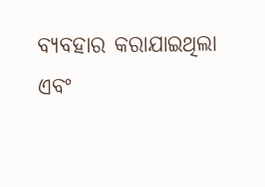ବ୍ୟବହାର କରାଯାଇଥିଲା ଏବଂ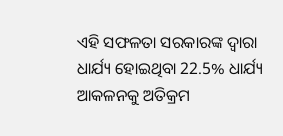ଏହି ସଫଳତା ସରକାରଙ୍କ ଦ୍ୱାରା ଧାର୍ଯ୍ୟ ହୋଇଥିବା 22.5% ଧାର୍ଯ୍ୟ ଆକଳନକୁ ଅତିକ୍ରମ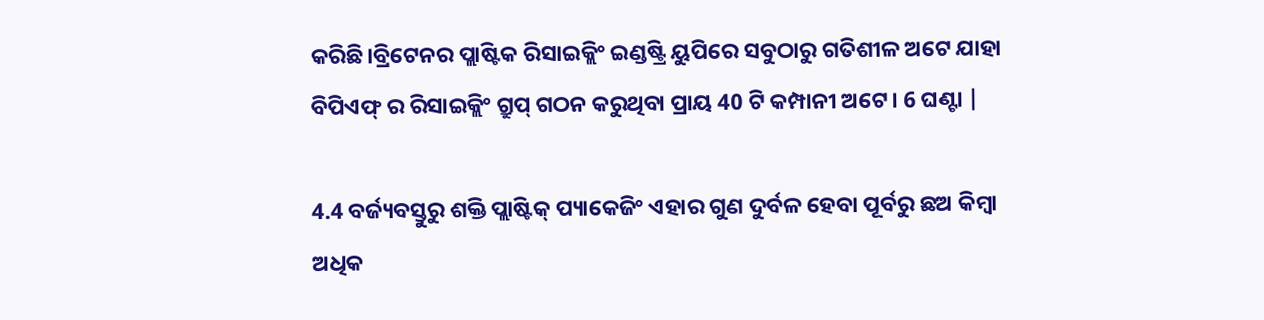କରିଛି।ବ୍ରିଟେନର ପ୍ଲାଷ୍ଟିକ ରିସାଇକ୍ଲିଂ ଇଣ୍ଡଷ୍ଟ୍ରି ୟୁପିରେ ସବୁଠାରୁ ଗତିଶୀଳ ଅଟେ ଯାହା ବିପିଏଫ୍ ର ରିସାଇକ୍ଲିଂ ଗ୍ରୁପ୍ ଗଠନ କରୁଥିବା ପ୍ରାୟ 40 ଟି କମ୍ପାନୀ ଅଟେ। 6 ଘଣ୍ଟା |

4.4 ବର୍ଜ୍ୟବସ୍ତୁରୁ ଶକ୍ତି ପ୍ଲାଷ୍ଟିକ୍ ପ୍ୟାକେଜିଂ ଏହାର ଗୁଣ ଦୁର୍ବଳ ହେବା ପୂର୍ବରୁ ଛଅ କିମ୍ବା ଅଧିକ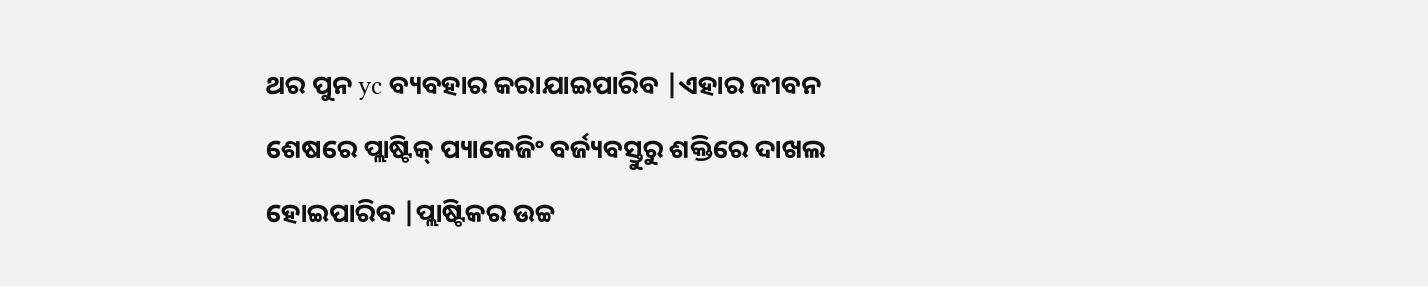ଥର ପୁନ yc ବ୍ୟବହାର କରାଯାଇପାରିବ |ଏହାର ଜୀବନ ଶେଷରେ ପ୍ଲାଷ୍ଟିକ୍ ପ୍ୟାକେଜିଂ ବର୍ଜ୍ୟବସ୍ତୁରୁ ଶକ୍ତିରେ ଦାଖଲ ହୋଇପାରିବ |ପ୍ଲାଷ୍ଟିକର ଉଚ୍ଚ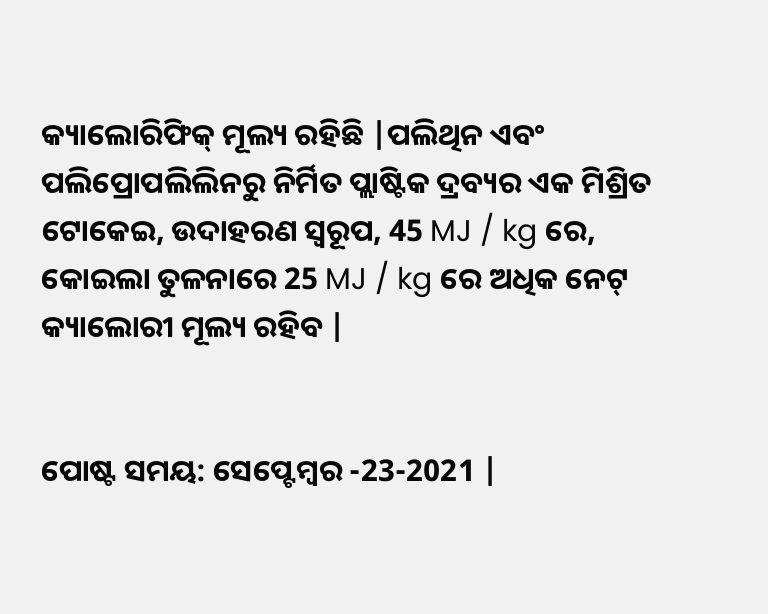କ୍ୟାଲୋରିଫିକ୍ ମୂଲ୍ୟ ରହିଛି |ପଲିଥିନ ଏବଂ ପଲିପ୍ରୋପଲିଲିନରୁ ନିର୍ମିତ ପ୍ଲାଷ୍ଟିକ ଦ୍ରବ୍ୟର ଏକ ମିଶ୍ରିତ ଟୋକେଇ, ଉଦାହରଣ ସ୍ୱରୂପ, 45 MJ / kg ରେ, କୋଇଲା ତୁଳନାରେ 25 MJ / kg ରେ ଅଧିକ ନେଟ୍ କ୍ୟାଲୋରୀ ମୂଲ୍ୟ ରହିବ |


ପୋଷ୍ଟ ସମୟ: ସେପ୍ଟେମ୍ବର -23-2021 |